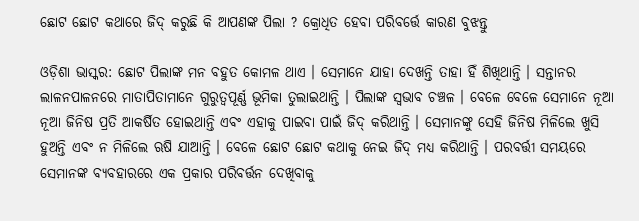ଛୋଟ ଛୋଟ କଥାରେ ଜିଦ୍ କରୁଛି କି ଆପଣଙ୍କ ପିଲା ? କ୍ରୋଧିତ ହେବା ପରିବର୍ତ୍ତେ କାରଣ ବୁଝନ୍ତୁ

ଓଡ଼ିଶା ଭାସ୍କର: ଛୋଟ ପିଲାଙ୍କ ମନ ବହୁତ କୋମଳ ଥାଏ । ସେମାନେ ଯାହା ଦେଖନ୍ତି ତାହା ହିଁ ଶିଖିଥାନ୍ତି । ସନ୍ତାନର ଲାଳନପାଳନରେ ମାତାପିତାମାନେ ଗୁରୁତ୍ୱପୂର୍ଣ୍ଣ ଭୂମିକା ତୁଲାଇଥାନ୍ତି । ପିଲାଙ୍କ ସ୍ୱଭାବ ଚଞ୍ଚଳ । ବେଳେ ବେଳେ ସେମାନେ ନୂଆ ନୂଆ ଜିନିଷ ପ୍ରତି ଆକର୍ଷିତ ହୋଇଥାନ୍ତି ଏବଂ ଏହାକୁ ପାଇବା ପାଇଁ ଜିଦ୍ କରିଥାନ୍ତି । ସେମାନଙ୍କୁ ସେହି ଜିନିଷ ମିଳିଲେ ଖୁସି ହୁଅନ୍ତି ଏବଂ ନ ମିଳିଲେ ଋଷି ଯାଆନ୍ତି । ବେଳେ ଛୋଟ ଛୋଟ କଥାକୁ ନେଇ ଜିଦ୍ ମଧ୍ୟ କରିଥାନ୍ତି । ପରବର୍ତ୍ତୀ ସମୟରେ ସେମାନଙ୍କ ବ୍ୟବହାରରେ ଏକ ପ୍ରକାର ପରିବର୍ତ୍ତନ ଦେଖିବାକୁ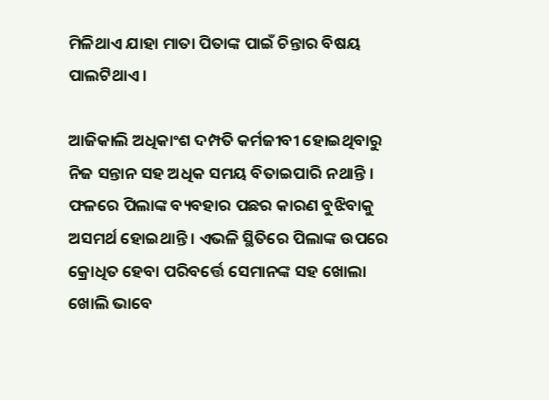ମିଳିଥାଏ ଯାହା ମାତା ପିତାଙ୍କ ପାଇଁ ଚିନ୍ତାର ବିଷୟ ପାଲଟିଥାଏ ।

ଆଜିକାଲି ଅଧିକାଂଶ ଦମ୍ପତି କର୍ମଜୀବୀ ହୋଇଥିବାରୁ ନିଜ ସନ୍ତାନ ସହ ଅଧିକ ସମୟ ବିତାଇପାରି ନଥାନ୍ତି । ଫଳରେ ପିଲାଙ୍କ ବ୍ୟବହାର ପଛର କାରଣ ବୁଝିବାକୁ ଅସମର୍ଥ ହୋଇଥାନ୍ତି । ଏଭଳି ସ୍ଥିତିରେ ପିଲାଙ୍କ ଉପରେ କ୍ରୋଧିତ ହେବା ପରିବର୍ତ୍ତେ ସେମାନଙ୍କ ସହ ଖୋଲା ଖୋଲି ଭାବେ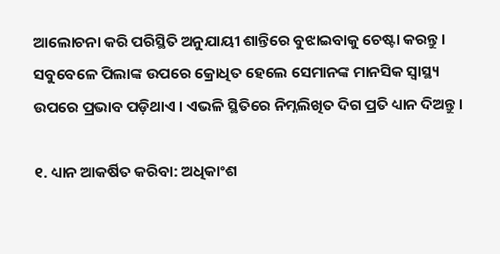ଆଲୋଚନା କରି ପରିସ୍ଥିତି ଅନୁଯାୟୀ ଶାନ୍ତିରେ ବୁଝାଇବାକୁ ଚେଷ୍ଟା କରନ୍ତୁ । ସବୁବେଳେ ପିଲାଙ୍କ ଉପରେ କ୍ରୋଧିତ ହେଲେ ସେମାନଙ୍କ ମାନସିକ ସ୍ୱାସ୍ଥ୍ୟ ଉପରେ ପ୍ରଭାବ ପଡ଼ିଥାଏ । ଏଭଳି ସ୍ଥିତିରେ ନିମ୍ନଲିଖିତ ଦିଗ ପ୍ରତି ଧ୍ୟାନ ଦିଅନ୍ତୁ ।

୧. ଧ୍ୟାନ ଆକର୍ଷିତ କରିବା: ଅଧିକାଂଶ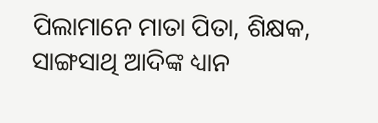ପିଲାମାନେ ମାତା ପିତା, ଶିକ୍ଷକ, ସାଙ୍ଗସାଥି ଆଦିଙ୍କ ଧ୍ୟାନ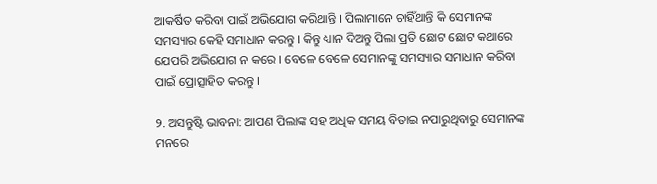ଆକର୍ଷିତ କରିବା ପାଇଁ ଅଭିଯୋଗ କରିଥାନ୍ତି । ପିଲାମାନେ ଚାହିଁଥାନ୍ତି କି ସେମାନଙ୍କ ସମସ୍ୟାର କେହି ସମାଧାନ କରନ୍ତୁ । କିନ୍ତୁ ଧ୍ୟାନ ଦିଅନ୍ତୁ ପିଲା ପ୍ରତି ଛୋଟ ଛୋଟ କଥାରେ ଯେପରି ଅଭିଯୋଗ ନ କରେ । ବେଳେ ବେଳେ ସେମାନଙ୍କୁ ସମସ୍ୟାର ସମାଧାନ କରିବା ପାଇଁ ପ୍ରୋତ୍ସାହିତ କରନ୍ତୁ ।

୨. ଅସନ୍ତୁଷ୍ଟି ଭାବନା: ଆପଣ ପିଲାଙ୍କ ସହ ଅଧିକ ସମୟ ବିତାଇ ନପାରୁଥିବାରୁ ସେମାନଙ୍କ ମନରେ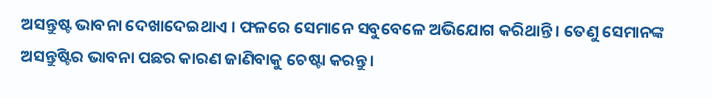ଅସନ୍ତୁଷ୍ଟ ଭାବନା ଦେଖାଦେଇଥାଏ । ଫଳରେ ସେମାନେ ସବୁବେଳେ ଅଭିଯୋଗ କରିଥାନ୍ତି । ତେଣୁ ସେମାନଙ୍କ ଅସନ୍ତୁଷ୍ଟିର ଭାବନା ପଛର କାରଣ ଜାଣିବାକୁ ଚେଷ୍ଟା କରନ୍ତୁ ।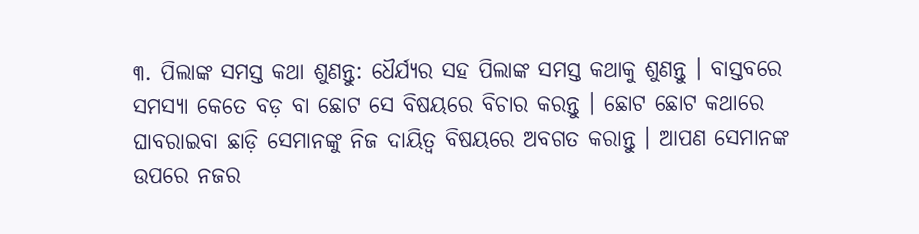୩. ପିଲାଙ୍କ ସମସ୍ତ କଥା ଶୁଣନ୍ତୁ: ଧୈର୍ଯ୍ୟର ସହ ପିଲାଙ୍କ ସମସ୍ତ କଥାକୁ ଶୁଣନ୍ତୁ । ବାସ୍ତବରେ ସମସ୍ୟା କେତେ ବଡ଼ ବା ଛୋଟ ସେ ବିଷୟରେ ବିଚାର କରନ୍ତୁ । ଛୋଟ ଛୋଟ କଥାରେ ଘାବରାଇବା ଛାଡ଼ି ସେମାନଙ୍କୁ ନିଜ ଦାୟିତ୍ୱ ବିଷୟରେ ଅବଗତ କରାନ୍ତୁ । ଆପଣ ସେମାନଙ୍କ ଉପରେ ନଜର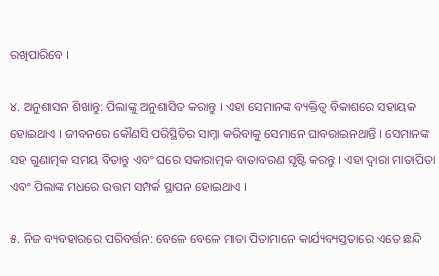ରଖିପାରିବେ ।

୪. ଅନୁଶାସନ ଶିଖାନ୍ତୁ: ପିଲାଙ୍କୁ ଅନୁଶାସିତ କରାନ୍ତୁ । ଏହା ସେମାନଙ୍କ ବ୍ୟକ୍ତିତ୍ୱ ବିକାଶରେ ସହାୟକ ହୋଇଥାଏ । ଜୀବନରେ କୌଣସି ପରିସ୍ଥିତିର ସାମ୍ନା କରିବାକୁ ସେମାନେ ଘାବରାଇନଥାନ୍ତି । ସେମାନଙ୍କ ସହ ଗୁଣାତ୍ମକ ସମୟ ବିତାନ୍ତୁ ଏବଂ ଘରେ ସକାରାତ୍ମକ ବାତାବରଣ ସୃଷ୍ଟି କରନ୍ତୁ । ଏହା ଦ୍ୱାରା ମାତାପିତା ଏବଂ ପିଲାଙ୍କ ମଧରେ ଉତ୍ତମ ସମ୍ପର୍କ ସ୍ଥାପନ ହୋଇଥାଏ ।

୫. ନିଜ ବ୍ୟବହାରରେ ପରିବର୍ତ୍ତନ: ବେଳେ ବେଳେ ମାତା ପିତାମାନେ କାର୍ଯ୍ୟବ୍ୟସ୍ତତାରେ ଏତେ ଛନ୍ଦି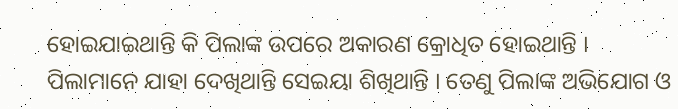ହୋଇଯାଇଥାନ୍ତି କି ପିଲାଙ୍କ ଉପରେ ଅକାରଣ କ୍ରୋଧିତ ହୋଇଥାନ୍ତି । ପିଲାମାନେ ଯାହା ଦେଖିଥାନ୍ତି ସେଇୟା ଶିଖିଥାନ୍ତି । ତେଣୁ ପିଲାଙ୍କ ଅଭିଯୋଗ ଓ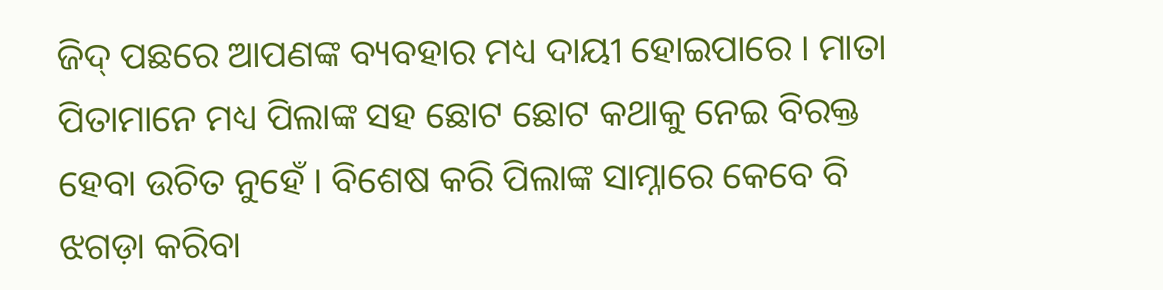ଜିଦ୍ ପଛରେ ଆପଣଙ୍କ ବ୍ୟବହାର ମଧ୍ୟ ଦାୟୀ ହୋଇପାରେ । ମାତା ପିତାମାନେ ମଧ୍ୟ ପିଲାଙ୍କ ସହ ଛୋଟ ଛୋଟ କଥାକୁ ନେଇ ବିରକ୍ତ ହେବା ଉଚିତ ନୁହେଁ । ବିଶେଷ କରି ପିଲାଙ୍କ ସାମ୍ନାରେ କେବେ ବି ଝଗଡ଼ା କରିବା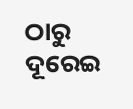ଠାରୁ ଦୂରେଇ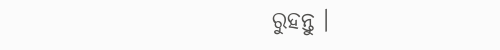ରୁହନ୍ତୁ ।